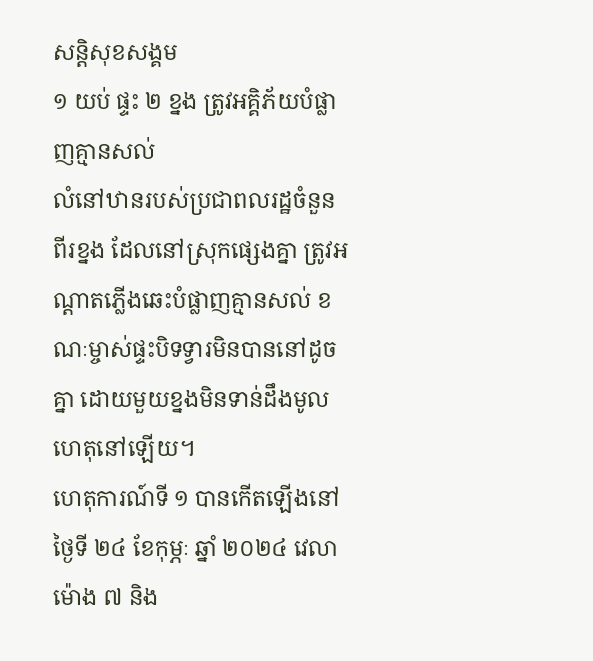សន្តិសុខសង្គម
១ យប់ ផ្ទះ ២ ខ្នង ត្រូវអគ្គិភ័យបំផ្លាញគ្មានសល់
លំនៅឋានរបស់ប្រជាពលរដ្ឋចំនួនពីរខ្នង ដែលនៅស្រុកផ្សេងគ្នា ត្រូវអណ្ដាតភ្លើងឆេះបំផ្លាញគ្មានសល់ ខណៈម្ចាស់ផ្ទះបិទទ្វារមិនបាននៅដូចគ្នា ដោយមួយខ្នងមិនទាន់ដឹងមូលហេតុនៅឡើយ។
ហេតុការណ៍ទី ១ បានកើតឡើងនៅថ្ងៃទី ២៤ ខែកុម្ភៈ ឆ្នាំ ២០២៤ វេលាម៉ោង ៧ និង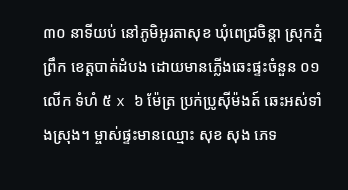៣០ នាទីយប់ នៅភូមិអូរតាសុខ ឃុំពេជ្រចិន្ដា ស្រុកភ្នំព្រឹក ខេត្តបាត់ដំបង ដោយមានភ្លើងឆេះផ្ទះចំនួន ០១ លើក ទំហំ ៥ x ៦ ម៉ែត្រ ប្រក់ប្រូស៊ីម៉ងត៍ ឆេះអស់ទាំងស្រុង។ ម្ចាស់ផ្ទះមានឈ្មោះ សុខ សុង ភេទ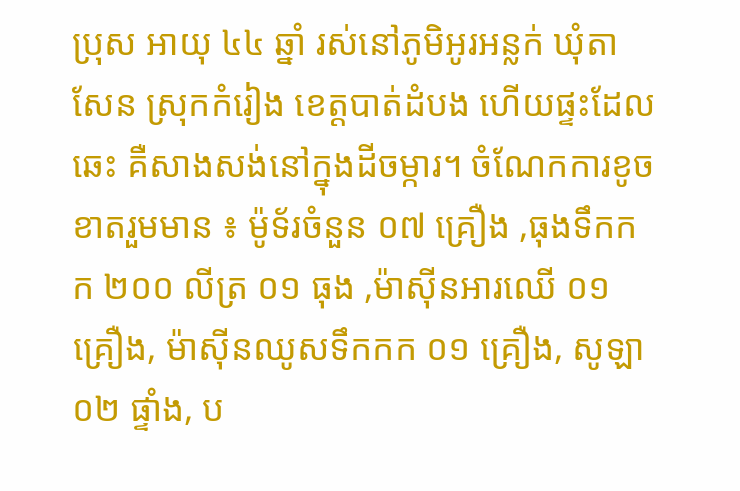ប្រុស អាយុ ៤៤ ឆ្នាំ រស់នៅភូមិអូរអន្លក់ ឃុំតាសែន ស្រុកកំរៀង ខេត្តបាត់ដំបង ហើយផ្ទះដែលឆេះ គឺសាងសង់នៅក្នុងដីចម្ការ។ ចំណែកការខូចខាតរួមមាន ៖ ម៉ូទ័រចំនួន ០៧ គ្រឿង ,ធុងទឹកកក ២០០ លីត្រ ០១ ធុង ,ម៉ាស៊ីនអារឈើ ០១ គ្រឿង, ម៉ាស៊ីនឈូសទឹកកក ០១ គ្រឿង, សូឡា ០២ ផ្ទាំង, ប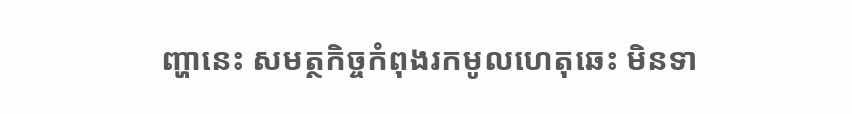ញ្ហានេះ សមត្ថកិច្ចកំពុងរកមូលហេតុឆេះ មិនទា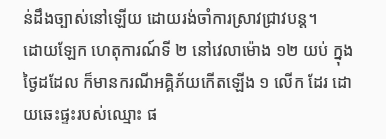ន់ដឹងច្បាស់នៅឡើយ ដោយរង់ចាំការស្រាវជ្រាវបន្ត។
ដោយឡែក ហេតុការណ៍ទី ២ នៅវេលាម៉ោង ១២ យប់ ក្នុងថ្ងៃដដែល ក៏មានករណីអគ្គិភ័យកើតឡើង ១ លើក ដែរ ដោយឆេះផ្ទះរបស់ឈ្មោះ ផ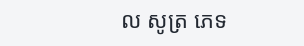ល សូត្រ ភេទ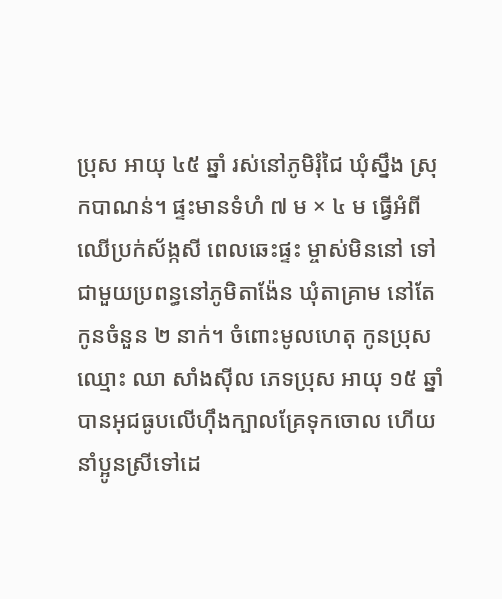ប្រុស អាយុ ៤៥ ឆ្នាំ រស់នៅភូមិរុំជៃ ឃុំស្នឹង ស្រុកបាណន់។ ផ្ទះមានទំហំ ៧ ម × ៤ ម ធ្វើអំពីឈើប្រក់ស័ង្កសី ពេលឆេះផ្ទះ ម្ចាស់មិននៅ ទៅជាមួយប្រពន្ធនៅភូមិតាង៉ែន ឃុំតាគ្រាម នៅតែកូនចំនួន ២ នាក់។ ចំពោះមូលហេតុ កូនប្រុសឈ្មោះ ឈា សាំងស៊ីល ភេទប្រុស អាយុ ១៥ ឆ្នាំ បានអុជធូបលើហ៊ឹងក្បាលគ្រែទុកចោល ហើយនាំប្អូនស្រីទៅដេ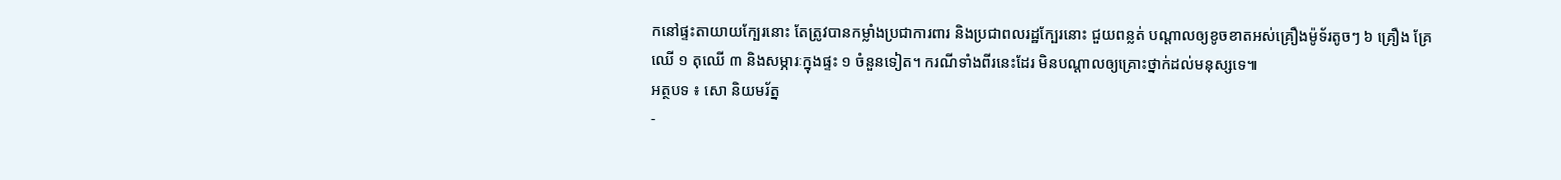កនៅផ្ទះតាយាយក្បែរនោះ តែត្រូវបានកម្លាំងប្រជាការពារ និងប្រជាពលរដ្ឋក្បែរនោះ ជួយពន្លត់ បណ្តាលឲ្យខូចខាតអស់គ្រឿងម៉ូទ័រតូចៗ ៦ គ្រឿង គ្រែឈើ ១ តុឈើ ៣ និងសម្ភារៈក្នុងផ្ទះ ១ ចំនួនទៀត។ ករណីទាំងពីរនេះដែរ មិនបណ្ដាលឲ្យគ្រោះថ្នាក់ដល់មនុស្សទេ៕
អត្ថបទ ៖ សោ និយមរ័ត្ន
-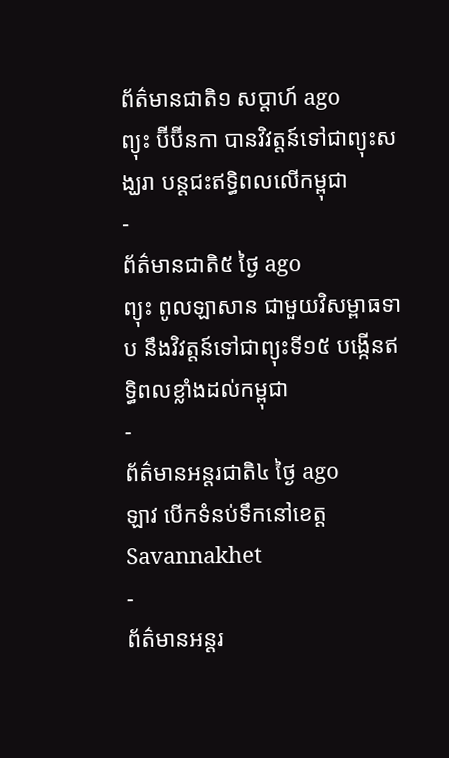ព័ត៌មានជាតិ១ សប្តាហ៍ ago
ព្យុះ ប៊ីប៊ីនកា បានវិវត្តន៍ទៅជាព្យុះសង្ឃរា បន្តជះឥទ្ធិពលលើកម្ពុជា
-
ព័ត៌មានជាតិ៥ ថ្ងៃ ago
ព្យុះ ពូលឡាសាន ជាមួយវិសម្ពាធទាប នឹងវិវត្តន៍ទៅជាព្យុះទី១៥ បង្កើនឥទ្ធិពលខ្លាំងដល់កម្ពុជា
-
ព័ត៌មានអន្ដរជាតិ៤ ថ្ងៃ ago
ឡាវ បើកទំនប់ទឹកនៅខេត្ត Savannakhet
-
ព័ត៌មានអន្ដរ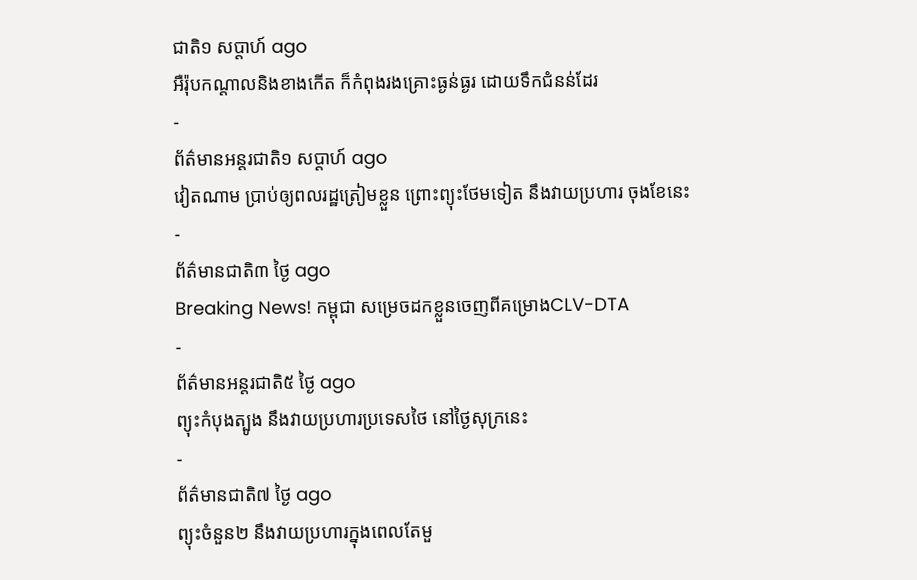ជាតិ១ សប្តាហ៍ ago
អឺរ៉ុបកណ្តាលនិងខាងកើត ក៏កំពុងរងគ្រោះធ្ងន់ធ្ងរ ដោយទឹកជំនន់ដែរ
-
ព័ត៌មានអន្ដរជាតិ១ សប្តាហ៍ ago
វៀតណាម ប្រាប់ឲ្យពលរដ្ឋត្រៀមខ្លួន ព្រោះព្យុះថែមទៀត នឹងវាយប្រហារ ចុងខែនេះ
-
ព័ត៌មានជាតិ៣ ថ្ងៃ ago
Breaking News! កម្ពុជា សម្រេចដកខ្លួនចេញពីគម្រោងCLV-DTA
-
ព័ត៌មានអន្ដរជាតិ៥ ថ្ងៃ ago
ព្យុះកំបុងត្បូង នឹងវាយប្រហារប្រទេសថៃ នៅថ្ងៃសុក្រនេះ
-
ព័ត៌មានជាតិ៧ ថ្ងៃ ago
ព្យុះចំនួន២ នឹងវាយប្រហារក្នុងពេលតែមួ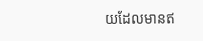យដែលមានឥ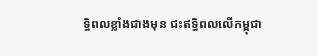ទ្ធិពលខ្លាំងជាងមុន ជះឥទ្ធិពលលើកម្ពុជា